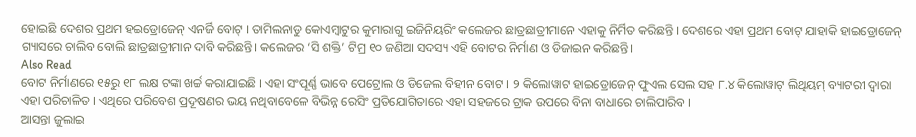ହୋଇଛି ଦେଶର ପ୍ରଥମ ହଇଡ୍ରୋଜେନ୍ ଏନର୍ଜି ବୋଟ୍ । ତାମିଲନାଡୁ କୋଏମ୍ବାଟୁର କୁମାରାଗୁ ଇଜିନିୟରିଂ କଲେଜର ଛାତ୍ରଛାତ୍ରୀମାନେ ଏହାକୁ ନିର୍ମିତ କରିଛନ୍ତି । ଦେଶରେ ଏହା ପ୍ରଥମ ବୋଟ୍ ଯାହାକି ହାଇଡ୍ରୋଜେନ୍ ଗ୍ୟାସରେ ଚାଲିବ ବୋଲି ଛାତ୍ରଛାତ୍ରୀମାନ ଦାବି କରିଛନ୍ତି। କଲେଜର ‘ସି ଶକ୍ତି’ ଟିମ୍ର ୧୦ ଜଣିଆ ସଦସ୍ୟ ଏହି ବୋଟର ନିର୍ମାଣ ଓ ଡିଜାଇନ କରିଛନ୍ତି।
Also Read
ବୋଟ ନିର୍ମାଣରେ ୧୫ରୁ ୧୮ ଲକ୍ଷ ଟଙ୍କା ଖର୍ଚ୍ଚ କରାଯାଇଛି । ଏହା ସଂପୂର୍ଣ୍ଣ ଭାବେ ପେଟ୍ରୋଲ ଓ ଡିଜେଲ ବିହୀନ ବୋଟ । ୨ କିଲୋୱାଟ ହାଇଡ୍ରୋଜେନ୍ ଫୁଏଲ ସେଲ ସହ ୮.୪ କିଲୋୱାଟ୍ ଲିଥିୟମ୍ ବ୍ୟାଟରୀ ଦ୍ୱାରା ଏହା ପରିଚାଳିତ । ଏଥିରେ ପରିବେଶ ପ୍ରଦୂଷଣର ଭୟ ନଥିବାବେଳେ ବିଭିନ୍ନ ରେସିଂ ପ୍ରତିଯୋଗିତାରେ ଏହା ସହଜରେ ଟ୍ରାକ ଉପରେ ବିନା ବାଧାରେ ଚାଲିପାରିବ ।
ଆସନ୍ତା ଜୁଲାଇ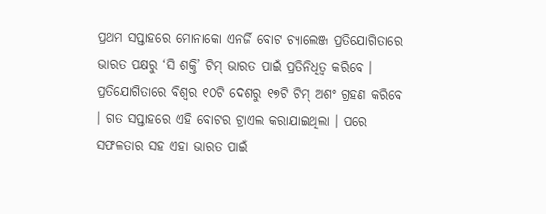ପ୍ରଥମ ସପ୍ତାହରେ ମୋନାକୋ ଏନର୍ଜି ବୋଟ ଚ୍ୟାଲେଞ୍ଜ ପ୍ରତିଯୋଗିତାରେ ଭାରତ ପକ୍ଷରୁ ‘ସି ଶକ୍ତି’ ଟିମ୍ ଭାରତ ପାଇଁ ପ୍ରତିନିଧିତ୍ୱ କରିବେ । ପ୍ରତିଯୋଗିତାରେ ବିଶ୍ୱର ୧୦ଟି ଦେଶରୁ ୧୭ଟି ଟିମ୍ ଅଶଂ ଗ୍ରହଣ କରିବେ । ଗତ ସପ୍ତାହରେ ଏହି ବୋଟର ଟ୍ରାଏଲ କରାଯାଇଥିଲା । ପରେ ସଫଳତାର ସହ ଏହା ଭାରତ ପାଇଁ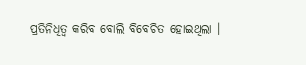ପ୍ରତିନିଧିତ୍ୱ କରିବ ବୋଲି ବିବେଚିତ ହୋଇଥିଲା ।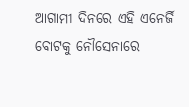ଆଗାମୀ ଦିନରେ ଏହି ଏନେର୍ଜି ବୋଟକୁ ନୌସେନାରେ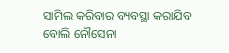ସାମିଲ କରିବାର ବ୍ୟବସ୍ଥା କରାଯିବ ବୋଲି ନୌସେନା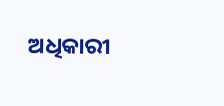ଅଧିକାରୀ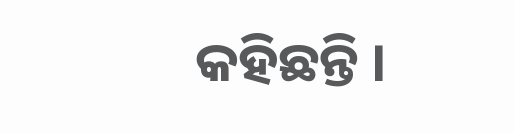କହିଛନ୍ତି ।